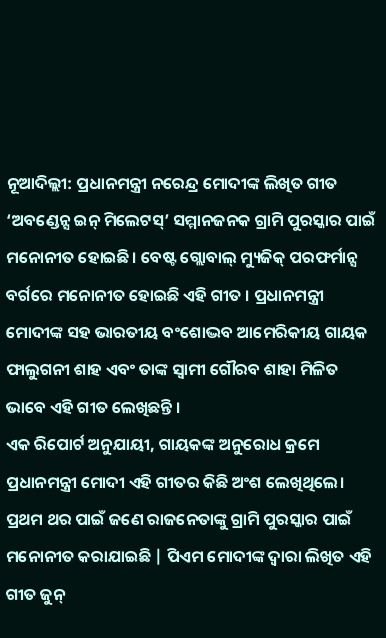ନୂଆଦିଲ୍ଲୀ: ପ୍ରଧାନମନ୍ତ୍ରୀ ନରେନ୍ଦ୍ର ମୋଦୀଙ୍କ ଲିଖିତ ଗୀତ ‘ଅବଣ୍ଡେନ୍ସ ଇନ୍ ମିଲେଟସ୍’ ସମ୍ମାନଜନକ ଗ୍ରାମି ପୁରସ୍କାର ପାଇଁ ମନୋନୀତ ହୋଇଛି। ବେଷ୍ଟ ଗ୍ଲୋବାଲ୍ ମ୍ୟୁଜିକ୍ ପରଫର୍ମାନ୍ସ ବର୍ଗରେ ମନୋନୀତ ହୋଇଛି ଏହି ଗୀତ । ପ୍ରଧାନମନ୍ତ୍ରୀ ମୋଦୀଙ୍କ ସହ ଭାରତୀୟ ବଂଶୋଦ୍ଭବ ଆମେରିକୀୟ ଗାୟକ ଫାଲୁଗନୀ ଶାହ ଏବଂ ତାଙ୍କ ସ୍ୱାମୀ ଗୌରବ ଶାହା ମିଳିତ ଭାବେ ଏହି ଗୀତ ଲେଖିଛନ୍ତି ।
ଏକ ରିପୋର୍ଟ ଅନୁଯାୟୀ, ଗାୟକଙ୍କ ଅନୁରୋଧ କ୍ରମେ ପ୍ରଧାନମନ୍ତ୍ରୀ ମୋଦୀ ଏହି ଗୀତର କିଛି ଅଂଶ ଲେଖିଥିଲେ। ପ୍ରଥମ ଥର ପାଇଁ ଜଣେ ରାଜନେତାଙ୍କୁ ଗ୍ରାମି ପୁରସ୍କାର ପାଇଁ ମନୋନୀତ କରାଯାଇଛି | ପିଏମ ମୋଦୀଙ୍କ ଦ୍ୱାରା ଲିଖିତ ଏହି ଗୀତ ଜୁନ୍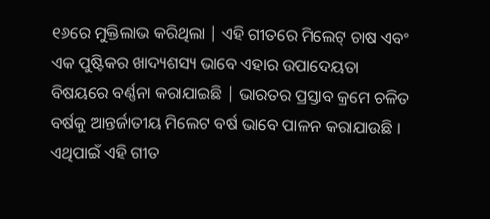୧୬ରେ ମୁକ୍ତିଲାଭ କରିଥିଲା | ଏହି ଗୀତରେ ମିଲେଟ୍ ଚାଷ ଏବଂ ଏକ ପୁଷ୍ଟିକର ଖାଦ୍ୟଶସ୍ୟ ଭାବେ ଏହାର ଉପାଦେୟତା ବିଷୟରେ ବର୍ଣ୍ଣନା କରାଯାଇଛି | ଭାରତର ପ୍ରସ୍ତାବ କ୍ରମେ ଚଳିତ ବର୍ଷକୁ ଆନ୍ତର୍ଜାତୀୟ ମିଲେଟ ବର୍ଷ ଭାବେ ପାଳନ କରାଯାଉଛି । ଏଥିପାଇଁ ଏହି ଗୀତ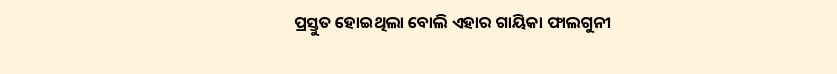ପ୍ରସ୍ତୁତ ହୋଇଥିଲା ବୋଲି ଏହାର ଗାୟିକା ଫାଲଗୁନୀ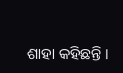ଶାହା କହିଛନ୍ତି ।